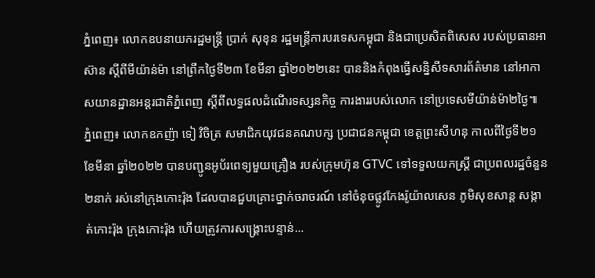ភ្នំពេញ៖ លោកឧបនាយករដ្ឋមន្រ្តី ប្រាក់ សុខុន រដ្ឋមន្ត្រីការបរទេសកម្ពុជា និងជាប្រេសិតពិសេស របស់ប្រធានអាស៊ាន ស្តីពីមីយ៉ាន់ម៉ា នៅព្រឹកថ្ងៃទី២៣ ខែមីនា ឆ្នាំ២០២២នេះ បាននិងកំពុងធ្វើសន្និសីទសារព័ត៌មាន នៅអាកាសយានដ្ឋានអន្តរជាតិភ្នំពេញ ស្ដីពីលទ្ធផលដំណើរទស្សនកិច្ច ការងាររបស់លោក នៅប្រទេសមីយ៉ាន់ម៉ា២ថ្ងៃ៕
ភ្នំពេញ៖ លោកឧកញ៉ា ទៀ វិចិត្រ សមាជិកយុវជនគណបក្ស ប្រជាជនកម្ពុជា ខេត្តព្រះសីហនុ កាលពីថ្ងៃទី២១ ខែមីនា ឆ្នាំ២០២២ បានបញ្ជូនអូប័រពេទ្យមួយគ្រឿង របស់ក្រុមហ៊ុន GTVC ទៅទទួលយកស្ត្រី ជាប្រពលរដ្ឋចំនួន២នាក់ រស់នៅក្រុងកោះរ៉ុង ដែលបានជួបគ្រោះថ្នាក់ចរាចរណ៍ នៅចំនុចផ្លូវកែងរ៉ូយ៉ាលសេន ភូមិសុខសាន្ត សង្កាត់កោះរ៉ុង ក្រុងកោះរ៉ុង ហើយត្រូវការសង្គ្រោះបន្ទាន់...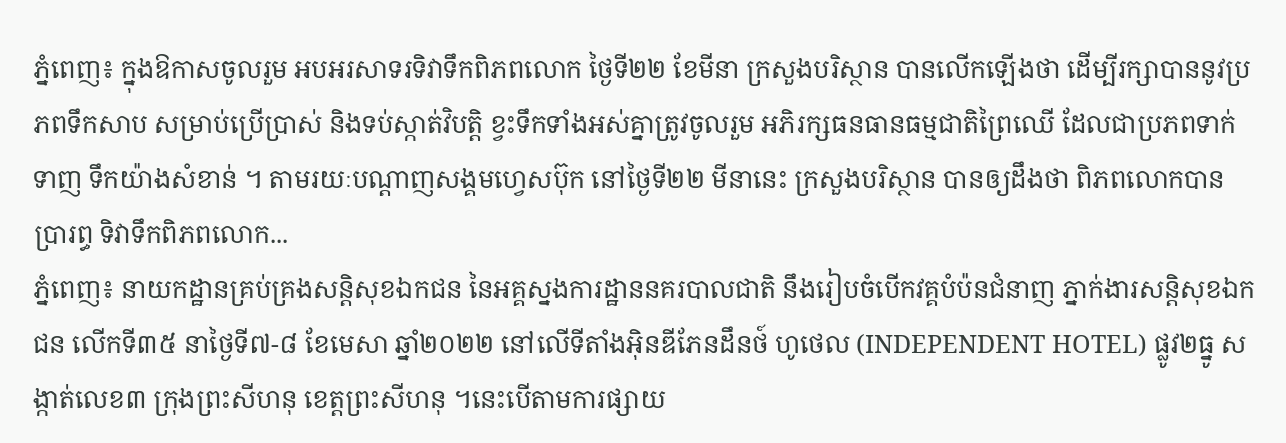ភ្នំពេញ៖ ក្នុងឱកាសចូលរួម អបអរសាទរទិវាទឹកពិភពលោក ថ្ងៃទី២២ ខែមីនា ក្រសួងបរិស្ថាន បានលើកឡើងថា ដើម្បីរក្សាបាននូវប្រភពទឹកសាប សម្រាប់ប្រើប្រាស់ និងទប់ស្កាត់វិបត្តិ ខ្វះទឹកទាំងអស់គ្នាត្រូវចូលរួម អភិរក្សធនធានធម្មជាតិព្រៃឈើ ដែលជាប្រភពទាក់ទាញ ទឹកយ៉ាងសំខាន់ ។ តាមរយៈបណ្ដាញសង្គមហ្វេសប៊ុក នៅថ្ងៃទី២២ មីនានេះ ក្រសួងបរិស្ថាន បានឲ្យដឹងថា ពិភពលោកបានប្រារព្ធ ទិវាទឹកពិភពលោក...
ភ្នំពេញ៖ នាយកដ្ឋានគ្រប់គ្រងសន្តិសុខឯកជន នៃអគ្គស្នងការដ្ឋាននគរបាលជាតិ នឹងរៀបចំបើកវគ្គបំប៉នជំនាញ ភ្នាក់ងារសន្តិសុខឯកជន លើកទី៣៥ នាថ្ងៃទី៧-៨ ខែមេសា ឆ្នាំ២០២២ នៅលើទីតាំងអ៊ិនឌីភែនដឹនថ៍ ហូថេល (INDEPENDENT HOTEL) ផ្លូវ២ធ្នូ សង្កាត់លេខ៣ ក្រុងព្រះសីហនុ ខេត្តព្រះសីហនុ ។នេះបើតាមការផ្សាយ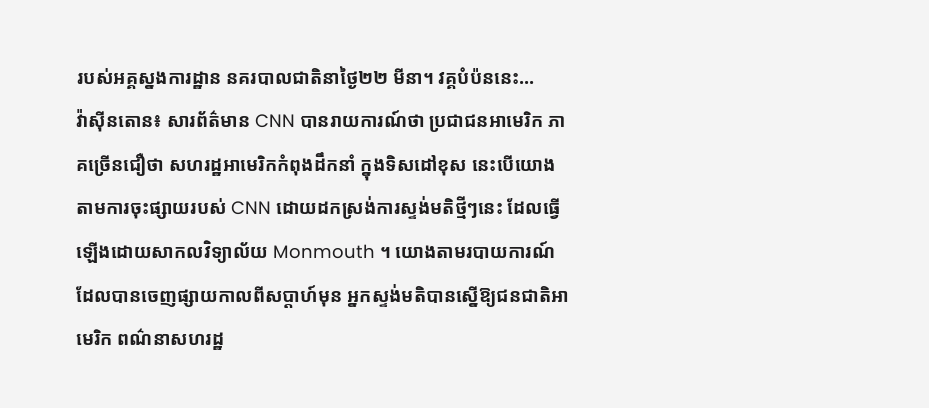របស់អគ្គស្នងការដ្ឋាន នគរបាលជាតិនាថ្ងៃ២២ មីនា។ វគ្គបំប៉ននេះ...
វ៉ាស៊ីនតោន៖ សារព័ត៌មាន CNN បានរាយការណ៍ថា ប្រជាជនអាមេរិក ភាគច្រើនជឿថា សហរដ្ឋអាមេរិកកំពុងដឹកនាំ ក្នុងទិសដៅខុស នេះបើយោងតាមការចុះផ្សាយរបស់ CNN ដោយដកស្រង់ការស្ទង់មតិថ្មីៗនេះ ដែលធ្វើឡើងដោយសាកលវិទ្យាល័យ Monmouth ។ យោងតាមរបាយការណ៍ ដែលបានចេញផ្សាយកាលពីសប្តាហ៍មុន អ្នកស្ទង់មតិបានស្នើឱ្យជនជាតិអាមេរិក ពណ៌នាសហរដ្ឋ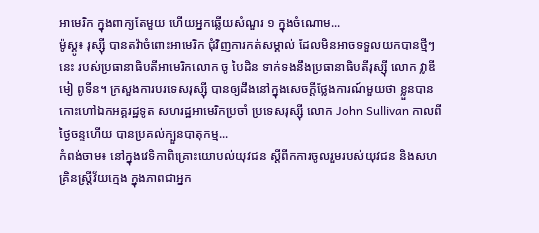អាមេរិក ក្នុងពាក្យតែមួយ ហើយអ្នកឆ្លើយសំណួរ ១ ក្នុងចំណោម...
ម៉ូស្គូ៖ រុស្ស៊ី បានតវ៉ាចំពោះអាមេរិក ជុំវិញការកត់សម្គាល់ ដែលមិនអាចទទួលយកបានថ្មីៗនេះ របស់ប្រធានាធិបតីអាមេរិកលោក ចូ បៃដិន ទាក់ទងនឹងប្រធានាធិបតីរុស្ស៊ី លោក វ្លាឌីមៀ ពូទីន។ ក្រសួងការបរទេសរុស្ស៊ី បានឲ្យដឹងនៅក្នុងសេចក្តីថ្លែងការណ៍មួយថា ខ្លួនបានកោះហៅឯកអគ្គរដ្ឋទូត សហរដ្ឋអាមេរិកប្រចាំ ប្រទេសរុស្ស៊ី លោក John Sullivan កាលពីថ្ងៃចន្ទហើយ បានប្រគល់ក្បួនបាតុកម្ម...
កំពង់ចាម៖ នៅក្នុងវេទិកាពិគ្រោះយោបល់យុវជន ស្តីពីកការចូលរួមរបស់យុវជន និងសហគ្រិនស្ត្រីវ័យក្មេង ក្នុងភាពជាអ្នក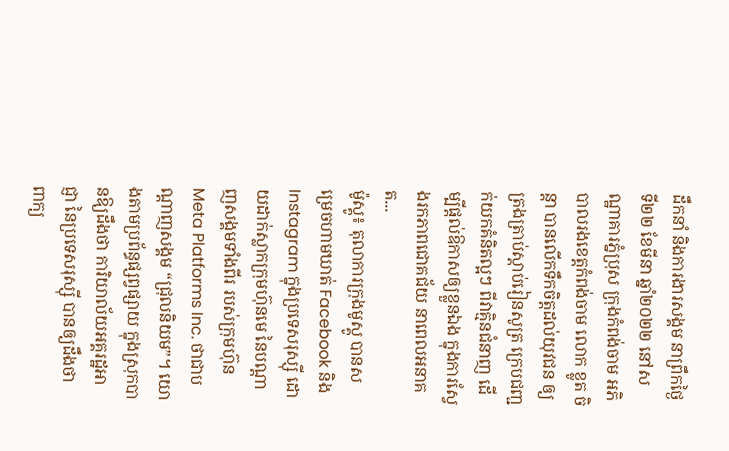ដឹកនាំ និងការងារសង្គម នាព្រឹកថ្ងៃទី២២ ខែមីនា ឆ្នាំ២០២២ នៅសណ្ឋាគារភ្នំប្រុស ក្រុងកំពង់ចាម អភិបាលរងខេត្តកំពង់ចាម លោក ខ្លូត ចិន្តា បានលើកទឹកចិត្តដល់យុវជន ឲ្យត្រងត្រាប់ស្តាប់រៀនសូត្រ ក្រេបជញ្ជក់យកគំនិតល្អៗ ពីវាគ្មិនជំនាញ ដើម្បីផ្ដល់ឱកាសឲ្យខ្លួនឯង ក្នុងការស្វែងរកភាពជោគជ័យ នាពេលអនាគត...
ម៉ូស្គូ៖ តុលាការក្រុងមូស្គូ បានសម្រេចហាមឃាត់ Facebook និង Instagram ក្នុងប្រទេសរុស្ស៊ី ដោយដាក់ស្លាកក្រុមហ៊ុនមេ នៃបណ្តាញសង្គមទាំងពីរ របស់ក្រុមហ៊ុន Meta Platforms Inc. ថាជាបណ្ដាញសង្គម “ជ្រុលនិយម”។ យោងតាមប្រព័ន្ធផ្សព្វផ្សាយ ក្នុងស្រុកបានឱ្យដឹងថា ការិយាល័យអគ្គរដ្ឋអាជ្ញា នៃប្រទេសរុស្ស៊ី បានឲ្យដឹងថា ពាក្យ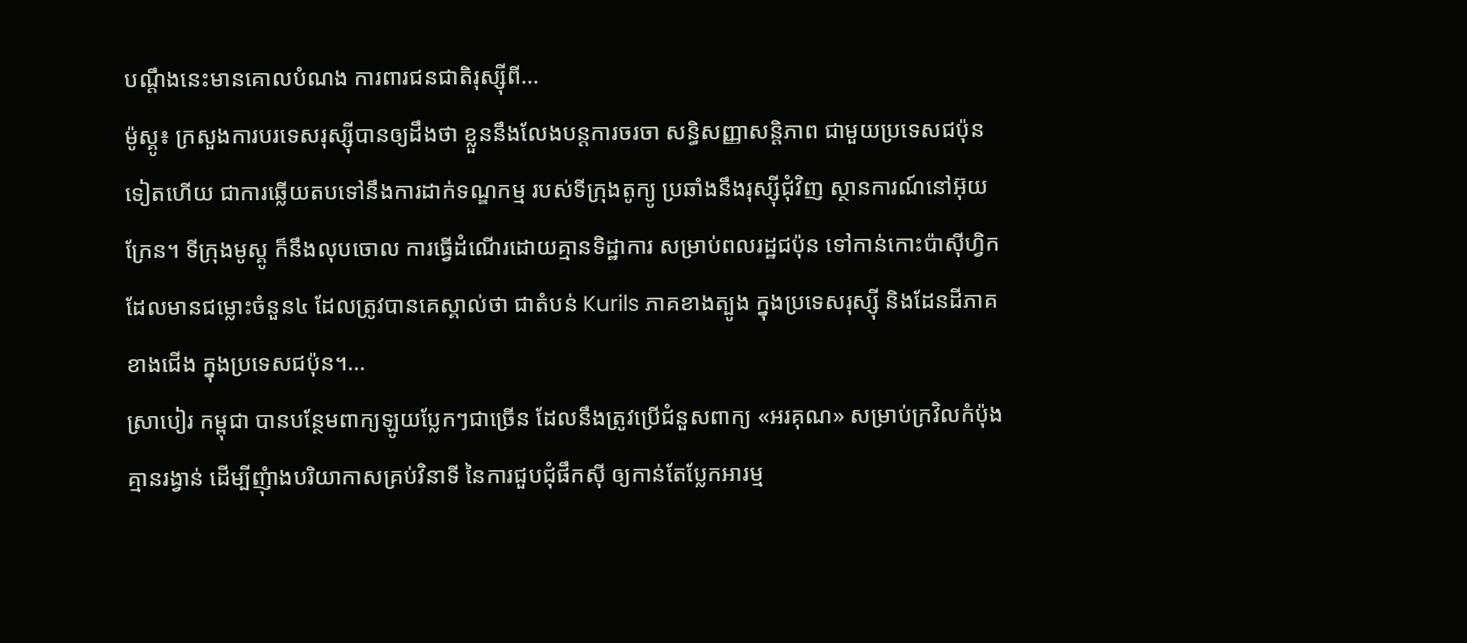បណ្តឹងនេះមានគោលបំណង ការពារជនជាតិរុស្ស៊ីពី...
ម៉ូស្គូ៖ ក្រសួងការបរទេសរុស្ស៊ីបានឲ្យដឹងថា ខ្លួននឹងលែងបន្តការចរចា សន្ធិសញ្ញាសន្តិភាព ជាមួយប្រទេសជប៉ុនទៀតហើយ ជាការឆ្លើយតបទៅនឹងការដាក់ទណ្ឌកម្ម របស់ទីក្រុងតូក្យូ ប្រឆាំងនឹងរុស្ស៊ីជុំវិញ ស្ថានការណ៍នៅអ៊ុយក្រែន។ ទីក្រុងមូស្គូ ក៏នឹងលុបចោល ការធ្វើដំណើរដោយគ្មានទិដ្ឋាការ សម្រាប់ពលរដ្ឋជប៉ុន ទៅកាន់កោះប៉ាស៊ីហ្វិក ដែលមានជម្លោះចំនួន៤ ដែលត្រូវបានគេស្គាល់ថា ជាតំបន់ Kurils ភាគខាងត្បូង ក្នុងប្រទេសរុស្ស៊ី និងដែនដីភាគខាងជើង ក្នុងប្រទេសជប៉ុន។...
ស្រាបៀរ កម្ពុជា បានបន្ថែមពាក្យឡូយប្លែកៗជាច្រើន ដែលនឹងត្រូវប្រើជំនួសពាក្យ «អរគុណ» សម្រាប់ក្រវិលកំប៉ុងគ្មានរង្វាន់ ដើម្បីញុំាងបរិយាកាសគ្រប់វិនាទី នៃការជួបជុំផឹកស៊ី ឲ្យកាន់តែប្លែកអារម្ម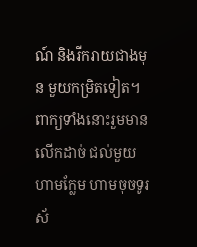ណ៍ និងរីករាយជាងមុន មួយកម្រិតទៀត។ ពាក្យទាំងនោះរួមមាន លើកដាច់ ជល់មួយ ហាមក្លែម ហាមចុចទូរស័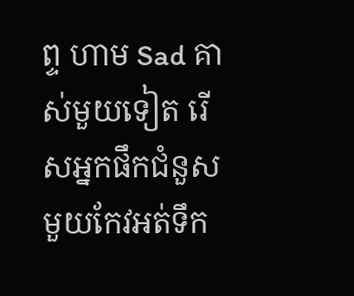ព្ទ ហាម Sad គាស់មួយទៀត រើសអ្នកផឹកជំនួស មួយកែវអត់ទឹក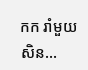កក រាំមួយសិន...